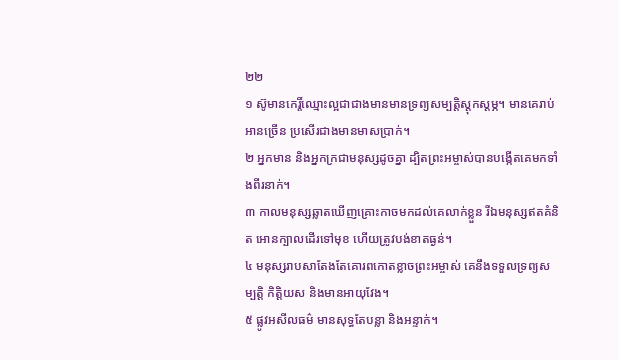២២
១ ស៊ូមានកេរ្តិ៍ឈ្មោះល្អជាជាងមានមានទ្រព្យសម្បត្តិស្ដុកស្ដម្ភ។ មានគេរាប់អានច្រើន ប្រសើរជាងមានមាសប្រាក់។
២ អ្នកមាន និងអ្នកក្រជាមនុស្សដូចគ្នា ដ្បិតព្រះអម្ចាស់បានបង្កើតគេមកទាំងពីរនាក់។
៣ កាលមនុស្សឆ្លាតឃើញគ្រោះកាចមកដល់គេលាក់ខ្លួន រីឯមនុស្សឥតគំនិត អោនក្បាលដើរទៅមុខ ហើយត្រូវបង់ខាតធ្ងន់។
៤ មនុស្សរាបសាតែងតែគោរពកោតខ្លាចព្រះអម្ចាស់ គេនឹងទទួលទ្រព្យសម្បត្តិ កិត្តិយស និងមានអាយុវែង។
៥ ផ្លូវអសីលធម៌ មានសុទ្ធតែបន្លា និងអន្ទាក់។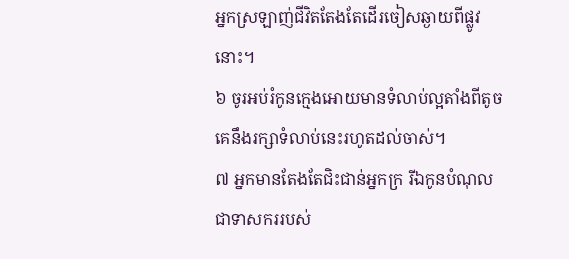អ្នកស្រឡាញ់ជីវិតតែងតែដើរចៀសឆ្ងាយពីផ្លូវនោះ។
៦ ចូរអប់រំកូនក្មេងអោយមានទំលាប់ល្អតាំងពីតូច គេនឹងរក្សាទំលាប់នេះរហូតដល់ចាស់។
៧ អ្នកមានតែងតែជិះជាន់អ្នកក្រ រីឯកូនបំណុលជាទាសកររបស់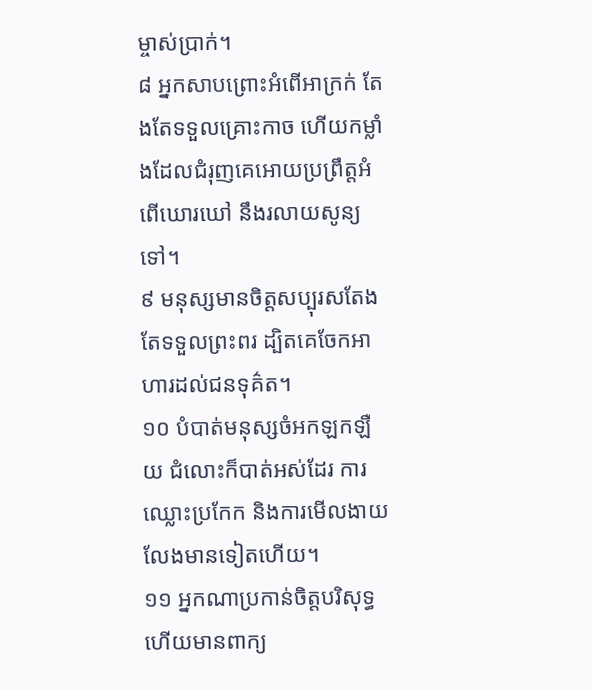ម្ចាស់ប្រាក់។
៨ អ្នកសាបព្រោះអំពើអាក្រក់ តែងតែទទួលគ្រោះកាច ហើយកម្លាំងដែលជំរុញគេអោយប្រព្រឹត្តអំពើឃោរឃៅ នឹងរលាយសូន្យទៅ។
៩ មនុស្សមានចិត្តសប្បុរសតែងតែទទួលព្រះពរ ដ្បិតគេចែកអាហារដល់ជនទុគ៌ត។
១០ បំបាត់មនុស្សចំអកឡកឡឺយ ជំលោះក៏បាត់អស់ដែរ ការឈ្លោះប្រកែក និងការមើលងាយ លែងមានទៀតហើយ។
១១ អ្នកណាប្រកាន់ចិត្តបរិសុទ្ធ ហើយមានពាក្យ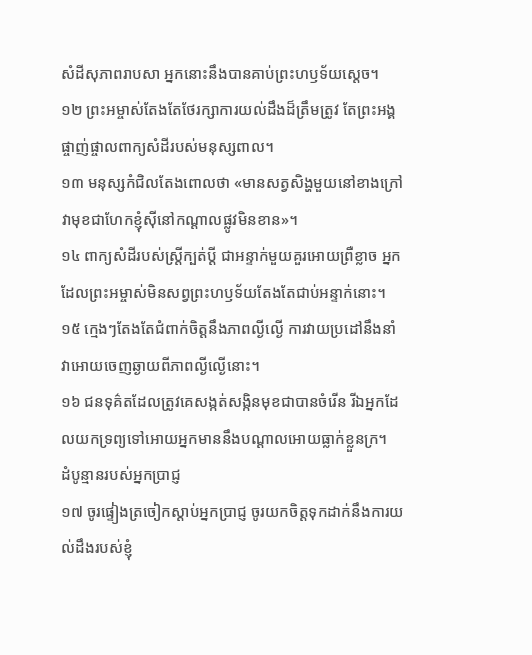សំដីសុភាពរាបសា អ្នកនោះនឹងបានគាប់ព្រះហឫទ័យស្ដេច។
១២ ព្រះអម្ចាស់តែងតែថែរក្សាការយល់ដឹងដ៏ត្រឹមត្រូវ តែព្រះអង្គផ្ចាញ់ផ្ចាលពាក្យសំដីរបស់មនុស្សពាល។
១៣ មនុស្សកំជិលតែងពោលថា «មានសត្វសិង្ហមួយនៅខាងក្រៅ វាមុខជាហែកខ្ញុំស៊ីនៅកណ្ដាលផ្លូវមិនខាន»។
១៤ ពាក្យសំដីរបស់ស្ត្រីក្បត់ប្ដី ជាអន្ទាក់មួយគួរអោយព្រឺខ្លាច អ្នកដែលព្រះអម្ចាស់មិនសព្វព្រះហឫទ័យតែងតែជាប់អន្ទាក់នោះ។
១៥ ក្មេងៗតែងតែជំពាក់ចិត្តនឹងភាពល្ងីល្ងើ ការវាយប្រដៅនឹងនាំវាអោយចេញឆ្ងាយពីភាពល្ងីល្ងើនោះ។
១៦ ជនទុគ៌តដែលត្រូវគេសង្កត់សង្កិនមុខជាបានចំរើន រីឯអ្នកដែលយកទ្រព្យទៅអោយអ្នកមាននឹងបណ្ដាលអោយធ្លាក់ខ្លួនក្រ។
ដំបូន្មានរបស់អ្នកប្រាជ្ញ
១៧ ចូរផ្ទៀងត្រចៀកស្ដាប់អ្នកប្រាជ្ញ ចូរយកចិត្តទុកដាក់នឹងការយល់ដឹងរបស់ខ្ញុំ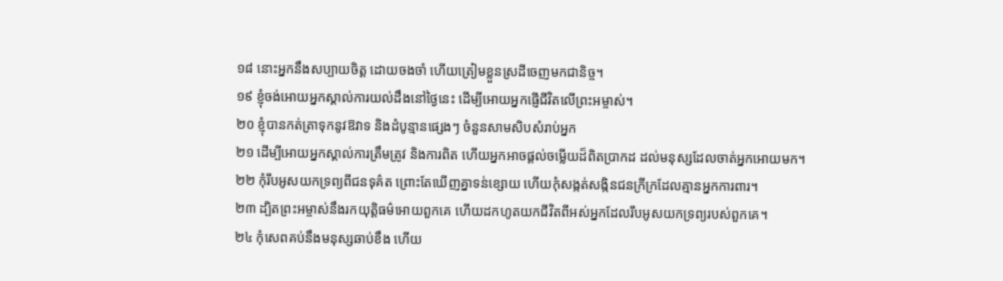១៨ នោះអ្នកនឹងសប្បាយចិត្ត ដោយចងចាំ ហើយត្រៀមខ្លួនស្រដីចេញមកជានិច្ច។
១៩ ខ្ញុំចង់អោយអ្នកស្គាល់ការយល់ដឹងនៅថ្ងៃនេះ ដើម្បីអោយអ្នកផ្ញើជីវិតលើព្រះអម្ចាស់។
២០ ខ្ញុំបានកត់ត្រាទុកនូវឱវាទ និងដំបូន្មានផ្សេងៗ ចំនួនសាមសិបសំរាប់អ្នក
២១ ដើម្បីអោយអ្នកស្គាល់ការត្រឹមត្រូវ និងការពិត ហើយអ្នកអាចផ្ដល់ចម្លើយដ៏ពិតប្រាកដ ដល់មនុស្សដែលចាត់អ្នកអោយមក។
២២ កុំរឹបអូសយកទ្រព្យពីជនទុគ៌ត ព្រោះតែឃើញគ្នាទន់ខ្សោយ ហើយកុំសង្កត់សង្កិនជនក្រីក្រដែលគ្មានអ្នកការពារ។
២៣ ដ្បិតព្រះអម្ចាស់នឹងរកយុត្តិធម៌អោយពួកគេ ហើយដកហូតយកជីវិតពីអស់អ្នកដែលរឹបអូសយកទ្រព្យរបស់ពួកគេ។
២៤ កុំសេពគប់នឹងមនុស្សឆាប់ខឹង ហើយ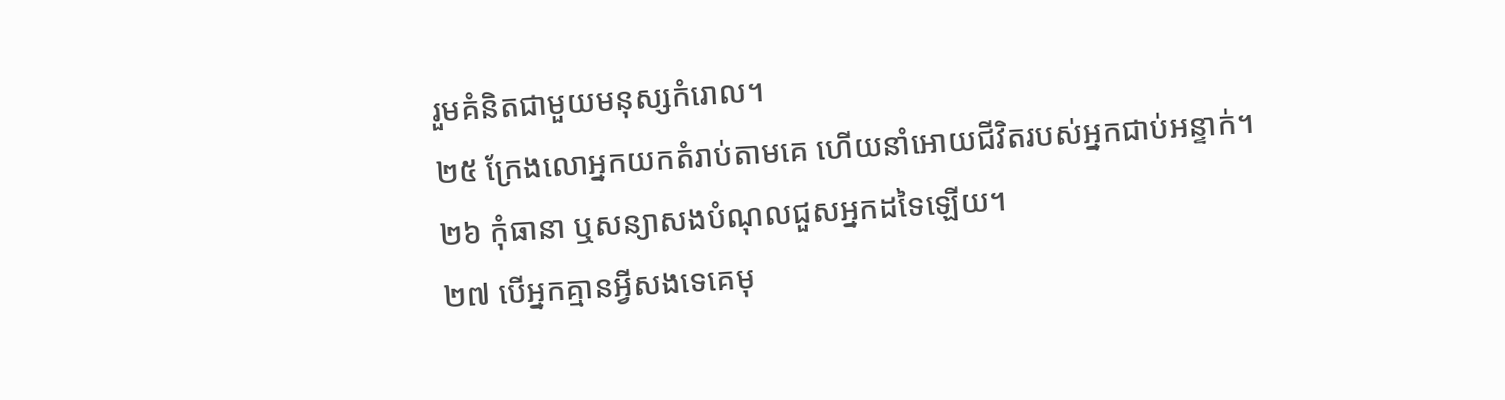រួមគំនិតជាមួយមនុស្សកំរោល។
២៥ ក្រែងលោអ្នកយកតំរាប់តាមគេ ហើយនាំអោយជីវិតរបស់អ្នកជាប់អន្ទាក់។
២៦ កុំធានា ឬសន្យាសងបំណុលជួសអ្នកដទៃឡើយ។
២៧ បើអ្នកគ្មានអ្វីសងទេគេមុ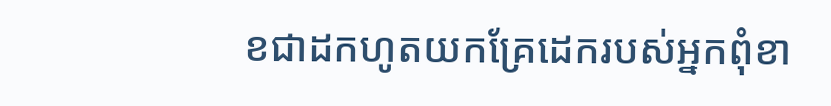ខជាដកហូតយកគ្រែដេករបស់អ្នកពុំខា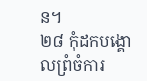ន។
២៨ កុំដកបង្គោលព្រំចំការ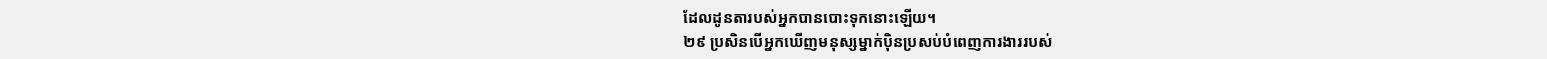ដែលដូនតារបស់អ្នកបានបោះទុកនោះឡើយ។
២៩ ប្រសិនបើអ្នកឃើញមនុស្សម្នាក់ប៉ិនប្រសប់បំពេញការងាររបស់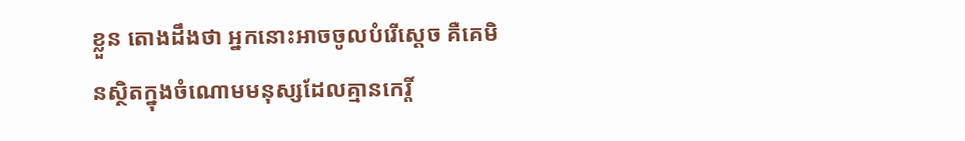ខ្លួន តោងដឹងថា អ្នកនោះអាចចូលបំរើស្ដេច គឺគេមិនស្ថិតក្នុងចំណោមមនុស្សដែលគ្មានកេរ្តិ៍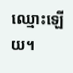ឈ្មោះឡើយ។